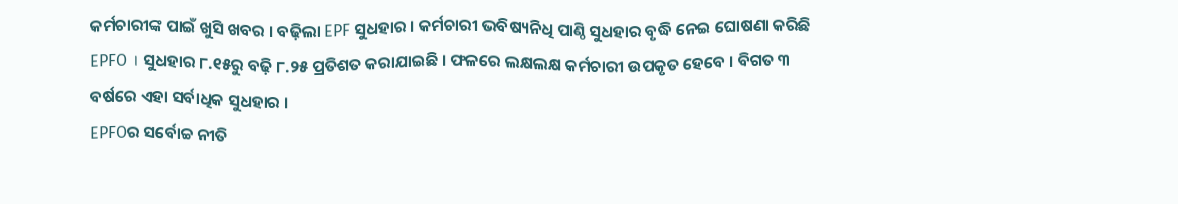କର୍ମଚାରୀଙ୍କ ପାଇଁ ଖୁସି ଖବର । ବଢ଼ିଲା EPF ସୁଧହାର । କର୍ମଚାରୀ ଭବିଷ୍ୟନିଧି ପାଣ୍ଠି ସୁଧହାର ବୃଦ୍ଧି ନେଇ ଘୋଷଣା କରିଛି EPFO । ସୁଧହାର ୮.୧୫ରୁ ବଢ଼ି ୮.୨୫ ପ୍ରତିଶତ କରାଯାଇଛି । ଫଳରେ ଲକ୍ଷଲକ୍ଷ କର୍ମଚାରୀ ଉପକୃତ ହେବେ । ବିଗତ ୩ ବର୍ଷରେ ଏହା ସର୍ବାଧିକ ସୁଧହାର ।
EPFOର ସର୍ବୋଚ୍ଚ ନୀତି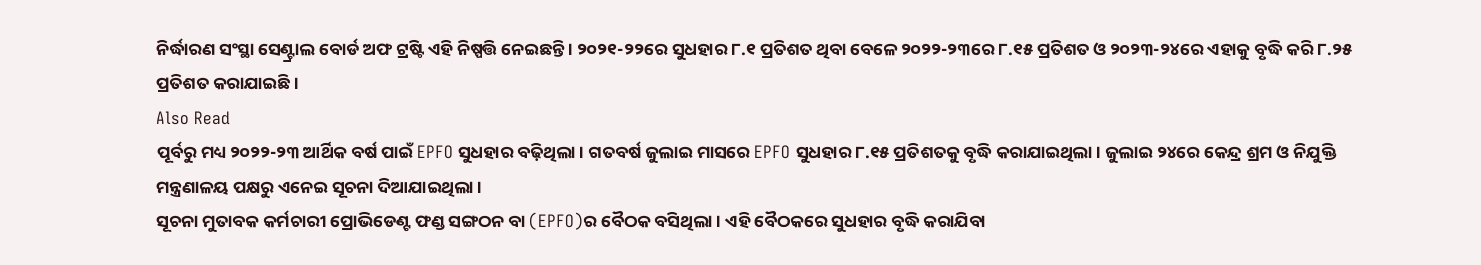ନିର୍ଦ୍ଧାରଣ ସଂସ୍ଥା ସେଣ୍ଟ୍ରାଲ ବୋର୍ଡ ଅଫ ଟ୍ରଷ୍ଟି ଏହି ନିଷ୍ପତ୍ତି ନେଇଛନ୍ତି । ୨୦୨୧-୨୨ରେ ସୁଧହାର ୮.୧ ପ୍ରତିଶତ ଥିବା ବେଳେ ୨୦୨୨-୨୩ରେ ୮.୧୫ ପ୍ରତିଶତ ଓ ୨୦୨୩-୨୪ରେ ଏହାକୁ ବୃଦ୍ଧି କରି ୮.୨୫ ପ୍ରତିଶତ କରାଯାଇଛି ।
Also Read
ପୂର୍ବରୁ ମଧ୍ୟ ୨୦୨୨-୨୩ ଆର୍ଥିକ ବର୍ଷ ପାଇଁ EPFO ସୁଧହାର ବଢ଼ିଥିଲା । ଗତବର୍ଷ ଜୁଲାଇ ମାସରେ EPFO ସୁଧହାର ୮.୧୫ ପ୍ରତିଶତକୁ ବୃଦ୍ଧି କରାଯାଇଥିଲା । ଜୁଲାଇ ୨୪ରେ କେନ୍ଦ୍ର ଶ୍ରମ ଓ ନିଯୁକ୍ତି ମନ୍ତ୍ରଣାଳୟ ପକ୍ଷରୁ ଏନେଇ ସୂଚନା ଦିଆଯାଇଥିଲା ।
ସୂଚନା ମୁତାବକ କର୍ମଚାରୀ ପ୍ରୋଭିଡେଣ୍ଟ ଫଣ୍ଡ ସଙ୍ଗଠନ ବା (EPFO)ର ବୈଠକ ବସିଥିଲା । ଏହି ବୈଠକରେ ସୁଧହାର ବୃଦ୍ଧି କରାଯିବା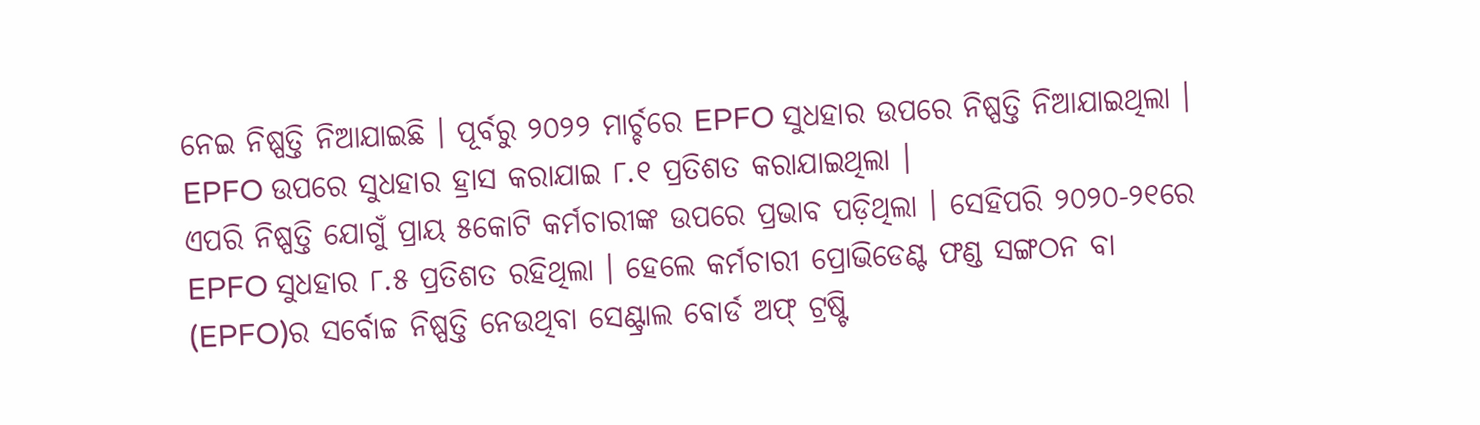ନେଇ ନିଷ୍ପତ୍ତି ନିଆଯାଇଛି । ପୂର୍ବରୁ ୨୦୨୨ ମାର୍ଚ୍ଚରେ EPFO ସୁଧହାର ଉପରେ ନିଷ୍ପତ୍ତି ନିଆଯାଇଥିଲା । EPFO ଉପରେ ସୁଧହାର ହ୍ରାସ କରାଯାଇ ୮.୧ ପ୍ରତିଶତ କରାଯାଇଥିଲା ।
ଏପରି ନିଷ୍ପତ୍ତି ଯୋଗୁଁ ପ୍ରାୟ ୫କୋଟି କର୍ମଚାରୀଙ୍କ ଉପରେ ପ୍ରଭାବ ପଡ଼ିଥିଲା । ସେହିପରି ୨୦୨୦-୨୧ରେ EPFO ସୁଧହାର ୮.୫ ପ୍ରତିଶତ ରହିଥିଲା । ହେଲେ କର୍ମଚାରୀ ପ୍ରୋଭିଡେଣ୍ଟ ଫଣ୍ଡ ସଙ୍ଗଠନ ବା (EPFO)ର ସର୍ବୋଚ୍ଚ ନିଷ୍ପତ୍ତି ନେଉଥିବା ସେଣ୍ଟ୍ରାଲ ବୋର୍ଡ ଅଫ୍ ଟ୍ରଷ୍ଟି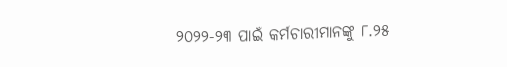୨୦୨୨-୨୩ ପାଇଁ କର୍ମଚାରୀମାନଙ୍କୁ ୮.୨୫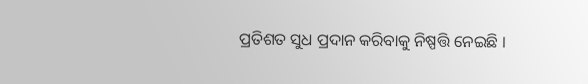ପ୍ରତିଶତ ସୁଧ ପ୍ରଦାନ କରିବାକୁ ନିଷ୍ପତ୍ତି ନେଇଛି ।